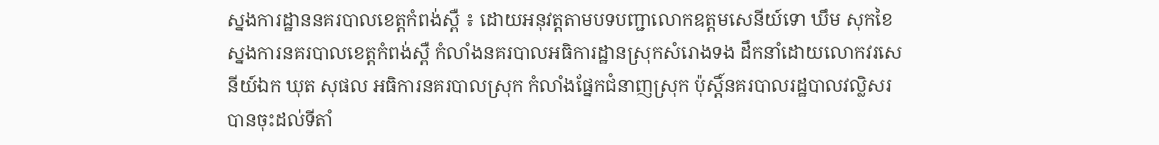ស្នងការដ្ឋាននគរបាលខេត្ដកំពង់ស្ពឺ ៖ ដោយអនុវត្ដតាមបទបញ្ជាលោកឧត្ដមសេនីយ៍ទោ ឃឹម សុកខៃ ស្នងការនគរបាលខេត្តកំពង់ស្ពឺ កំលាំងនគរបាលអធិការដ្ឋានស្រុកសំរោងទង ដឹកនាំដោយលោកវរសេនីយ៍ឯក ឃុត សុផល អធិការនគរបាលស្រុក កំលាំងផ្នែកជំនាញស្រុក ប៉ុស្តិ៍នគរបាលរដ្ឋបាលវល្លិសរ បានចុះដល់ទីតាំ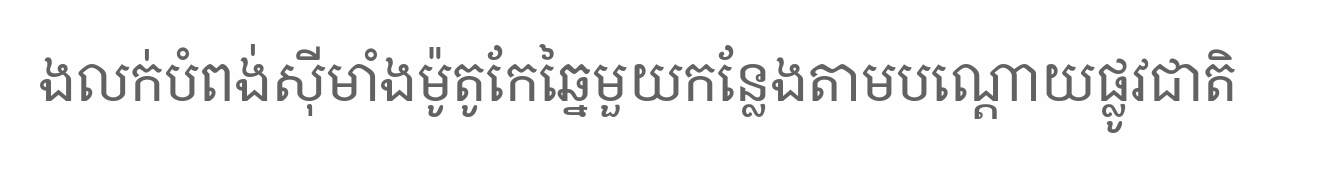ងលក់បំពង់សុីមាំងម៉ូតូកែឆ្នៃមួយកន្លែងតាមបណ្ដោយផ្លូវជាតិ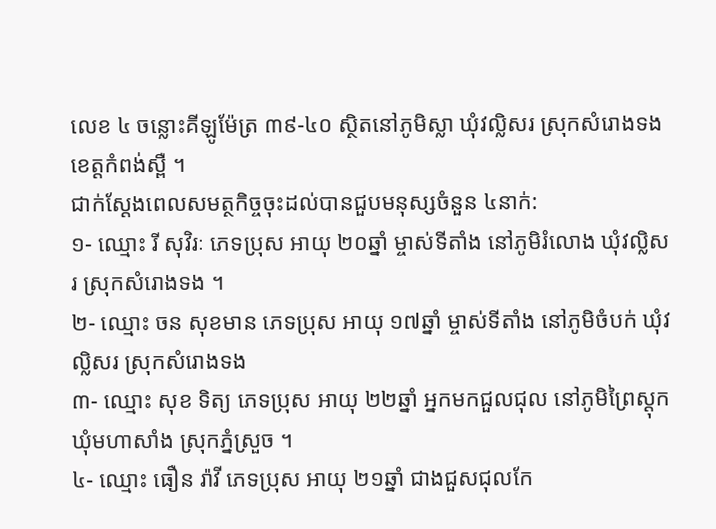លេខ ៤ ចន្លោះគីឡូម៉ែត្រ ៣៩-៤០ ស្ថិតនៅភូមិស្លា ឃុំវល្លិសរ ស្រុកសំរោងទង ខេត្តកំពង់ស្ពឺ ។
ជាក់ស្ដែងពេលសមត្ថកិច្ចចុះដល់បានជួបមនុស្សចំនួន ៤នាក់:
១- ឈ្មោះ រី សុវិរៈ ភេទប្រុស អាយុ ២០ឆ្នាំ ម្ចាស់ទីតាំង នៅភូមិរំលោង ឃុំវល្លិសរ ស្រុកសំរោងទង ។
២- ឈ្មោះ ចន សុខមាន ភេទប្រុស អាយុ ១៧ឆ្នាំ ម្ចាស់ទីតាំង នៅភូមិចំបក់ ឃុំវល្លិសរ ស្រុកសំរោងទង
៣- ឈ្មោះ សុខ ទិត្យ ភេទប្រុស អាយុ ២២ឆ្នាំ អ្នកមកជួលជុល នៅភូមិព្រៃស្ដុក ឃុំមហាសាំង ស្រុកភ្នំស្រួច ។
៤- ឈ្មោះ ធឿន រ៉ាវី ភេទប្រុស អាយុ ២១ឆ្នាំ ជាងជួសជុលកែ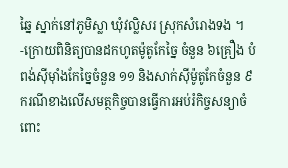ឆ្នៃ ស្នាក់នៅភូមិស្លា ឃុំវល្លិសរ ស្រុកសំរោងទង ។
-ក្រោយពិនិត្យបានដកហូតម៉ូតូកែច្នៃ ចំនួន ៦គ្រឿង បំពង់ស៊ីម៉ាំងកែច្នៃចំនួន ១១ និងសាក់ស៊ីម៉ូតូកែចំនួន ៩ ករណីខាងលេីសមត្ថកិច្ចបានធ្វើការអប់រំកិច្ចសន្យាចំពោះ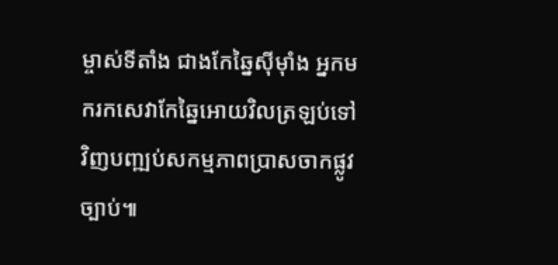ម្ចាស់ទីតាំង ជាងកែឆ្នៃសុីម៉ាំង អ្នកមករកសេវាកែឆ្នៃអោយវិលត្រឡប់ទៅវិញបញ្ឍប់សកម្មភាពប្រាសចាកផ្លូវច្បាប់៕